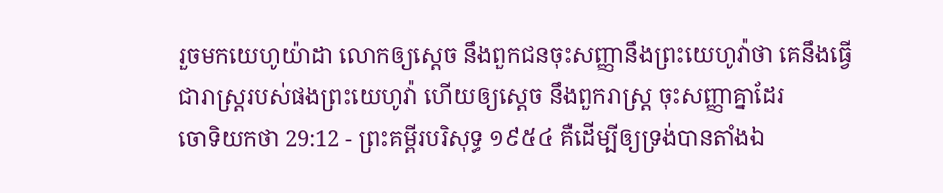រួចមកយេហូយ៉ាដា លោកឲ្យស្តេច នឹងពួកជនចុះសញ្ញានឹងព្រះយេហូវ៉ាថា គេនឹងធ្វើជារាស្ត្ររបស់ផងព្រះយេហូវ៉ា ហើយឲ្យស្តេច នឹងពួករាស្ត្រ ចុះសញ្ញាគ្នាដែរ
ចោទិយកថា 29:12 - ព្រះគម្ពីរបរិសុទ្ធ ១៩៥៤ គឺដើម្បីឲ្យទ្រង់បានតាំងឯ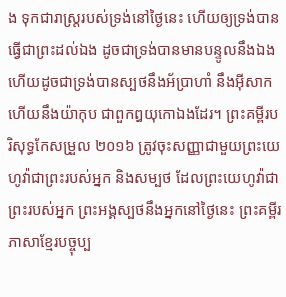ង ទុកជារាស្ត្ររបស់ទ្រង់នៅថ្ងៃនេះ ហើយឲ្យទ្រង់បានធ្វើជាព្រះដល់ឯង ដូចជាទ្រង់បានមានបន្ទូលនឹងឯង ហើយដូចជាទ្រង់បានស្បថនឹងអ័ប្រាហាំ នឹងអ៊ីសាក ហើយនឹងយ៉ាកុប ជាពួកឰយុកោឯងដែរ។ ព្រះគម្ពីរបរិសុទ្ធកែសម្រួល ២០១៦ ត្រូវចុះសញ្ញាជាមួយព្រះយេហូវ៉ាជាព្រះរបស់អ្នក និងសម្បថ ដែលព្រះយេហូវ៉ាជាព្រះរបស់អ្នក ព្រះអង្គស្បថនឹងអ្នកនៅថ្ងៃនេះ ព្រះគម្ពីរភាសាខ្មែរបច្ចុប្ប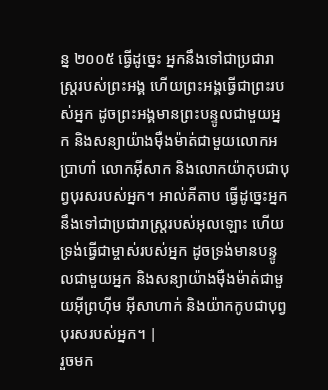ន្ន ២០០៥ ធ្វើដូច្នេះ អ្នកនឹងទៅជាប្រជារាស្ដ្ររបស់ព្រះអង្គ ហើយព្រះអង្គធ្វើជាព្រះរបស់អ្នក ដូចព្រះអង្គមានព្រះបន្ទូលជាមួយអ្នក និងសន្យាយ៉ាងម៉ឺងម៉ាត់ជាមួយលោកអប្រាហាំ លោកអ៊ីសាក និងលោកយ៉ាកុបជាបុព្វបុរសរបស់អ្នក។ អាល់គីតាប ធ្វើដូច្នេះអ្នកនឹងទៅជាប្រជារាស្ត្ររបស់អុលឡោះ ហើយទ្រង់ធ្វើជាម្ចាស់របស់អ្នក ដូចទ្រង់មានបន្ទូលជាមួយអ្នក និងសន្យាយ៉ាងម៉ឺងម៉ាត់ជាមួយអ៊ីព្រហ៊ីម អ៊ីសាហាក់ និងយ៉ាកកូបជាបុព្វបុរសរបស់អ្នក។ |
រួចមក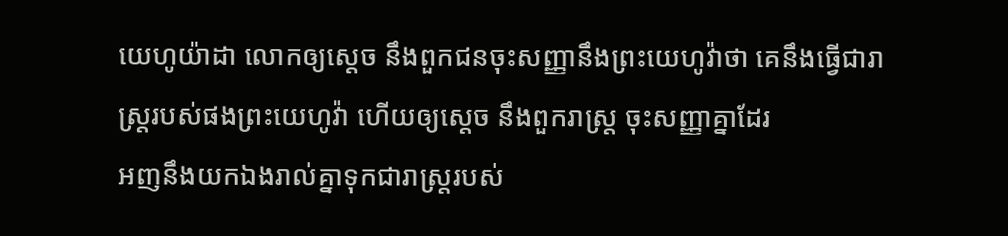យេហូយ៉ាដា លោកឲ្យស្តេច នឹងពួកជនចុះសញ្ញានឹងព្រះយេហូវ៉ាថា គេនឹងធ្វើជារាស្ត្ររបស់ផងព្រះយេហូវ៉ា ហើយឲ្យស្តេច នឹងពួករាស្ត្រ ចុះសញ្ញាគ្នាដែរ
អញនឹងយកឯងរាល់គ្នាទុកជារាស្ត្ររបស់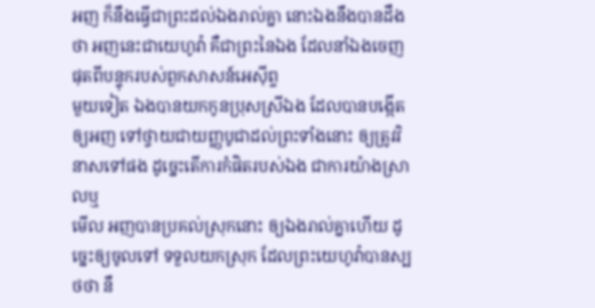អញ ក៏នឹងធ្វើជាព្រះដល់ឯងរាល់គ្នា នោះឯងនឹងបានដឹងថា អញនេះជាយេហូវ៉ា គឺជាព្រះនៃឯង ដែលនាំឯងចេញផុតពីបន្ទុករបស់ពួកសាសន៍អេស៊ីព្ទ
មួយទៀត ឯងបានយកកូនប្រុសស្រីឯង ដែលបានបង្កើតឲ្យអញ ទៅថ្វាយជាយញ្ញបូជាដល់ព្រះទាំងនោះ ឲ្យត្រូវវិនាសទៅផង ដូច្នេះតើការកំផិតរបស់ឯង ជាការយ៉ាងស្រាលឬ
មើល អញបានប្រគល់ស្រុកនោះ ឲ្យឯងរាល់គ្នាហើយ ដូច្នេះឲ្យចូលទៅ ទទួលយកស្រុក ដែលព្រះយេហូវ៉ាបានស្បថថា នឹ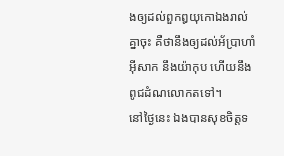ងឲ្យដល់ពួកឰយុកោឯងរាល់គ្នាចុះ គឺថានឹងឲ្យដល់អ័ប្រាហាំ អ៊ីសាក នឹងយ៉ាកុប ហើយនឹងពូជដំណលោកតទៅ។
នៅថ្ងៃនេះ ឯងបានសុខចិត្តទ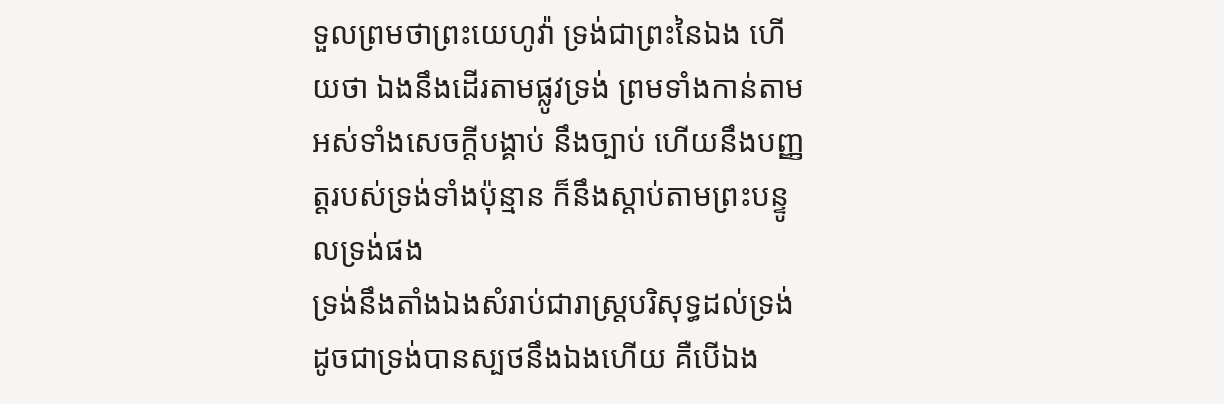ទួលព្រមថាព្រះយេហូវ៉ា ទ្រង់ជាព្រះនៃឯង ហើយថា ឯងនឹងដើរតាមផ្លូវទ្រង់ ព្រមទាំងកាន់តាមអស់ទាំងសេចក្ដីបង្គាប់ នឹងច្បាប់ ហើយនឹងបញ្ញត្តរបស់ទ្រង់ទាំងប៉ុន្មាន ក៏នឹងស្តាប់តាមព្រះបន្ទូលទ្រង់ផង
ទ្រង់នឹងតាំងឯងសំរាប់ជារាស្ត្របរិសុទ្ធដល់ទ្រង់ ដូចជាទ្រង់បានស្បថនឹងឯងហើយ គឺបើឯង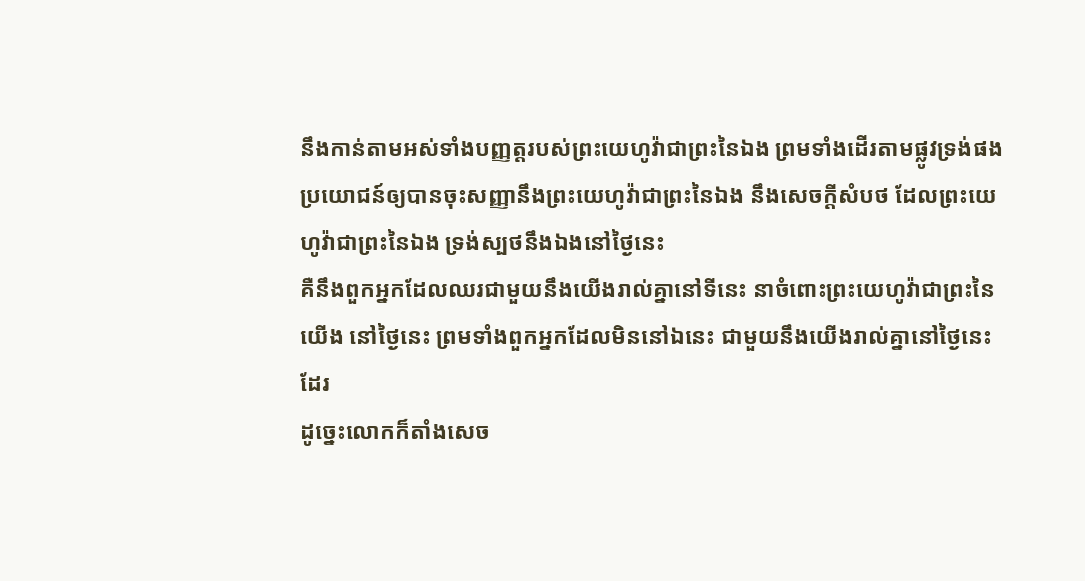នឹងកាន់តាមអស់ទាំងបញ្ញត្តរបស់ព្រះយេហូវ៉ាជាព្រះនៃឯង ព្រមទាំងដើរតាមផ្លូវទ្រង់ផង
ប្រយោជន៍ឲ្យបានចុះសញ្ញានឹងព្រះយេហូវ៉ាជាព្រះនៃឯង នឹងសេចក្ដីសំបថ ដែលព្រះយេហូវ៉ាជាព្រះនៃឯង ទ្រង់ស្បថនឹងឯងនៅថ្ងៃនេះ
គឺនឹងពួកអ្នកដែលឈរជាមួយនឹងយើងរាល់គ្នានៅទីនេះ នាចំពោះព្រះយេហូវ៉ាជាព្រះនៃយើង នៅថ្ងៃនេះ ព្រមទាំងពួកអ្នកដែលមិននៅឯនេះ ជាមួយនឹងយើងរាល់គ្នានៅថ្ងៃនេះដែរ
ដូច្នេះលោកក៏តាំងសេច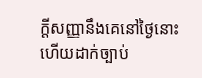ក្ដីសញ្ញានឹងគេនៅថ្ងៃនោះ ហើយដាក់ច្បាប់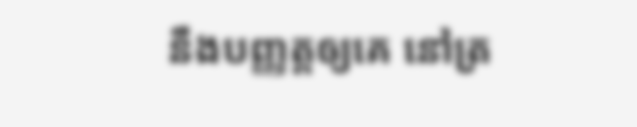នឹងបញ្ញត្តឲ្យគេ នៅត្រ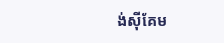ង់ស៊ីគែម